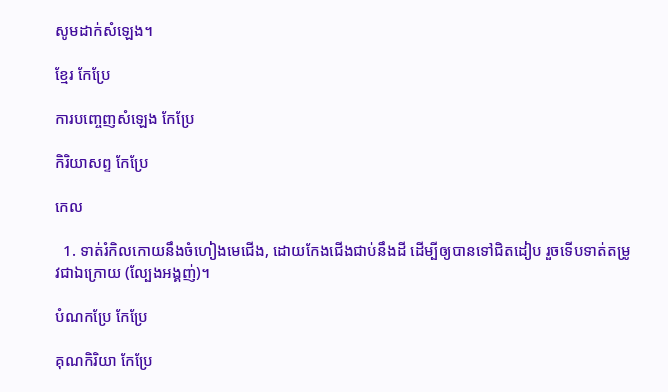សូមដាក់សំឡេង។

ខ្មែរ កែប្រែ

ការបញ្ចេញសំឡេង កែប្រែ

កិរិយាសព្ទ កែប្រែ

កេល

  1. ទាត់រំកិលកោយនឹងចំហៀងមេជើង, ដោយកែងជើងជាប់នឹងដី ដើម្បីឲ្យបានទៅជិតដៀប រួចទើបទាត់តម្រូវជាឯក្រោយ (ល្បែងអង្គញ់)។

បំណកប្រែ កែប្រែ

គុណកិរិយា កែប្រែ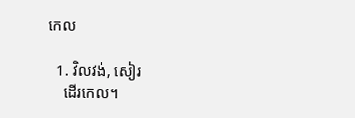កេល

  1. វិលវង់, សៀរ
    ដើរកេល។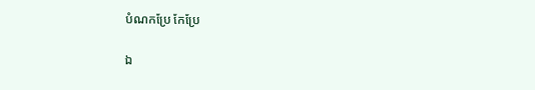បំណកប្រែ កែប្រែ

ឯ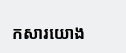កសារយោង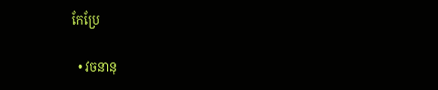កែប្រែ

  • វចនានុ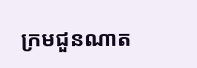ក្រមជួនណាត